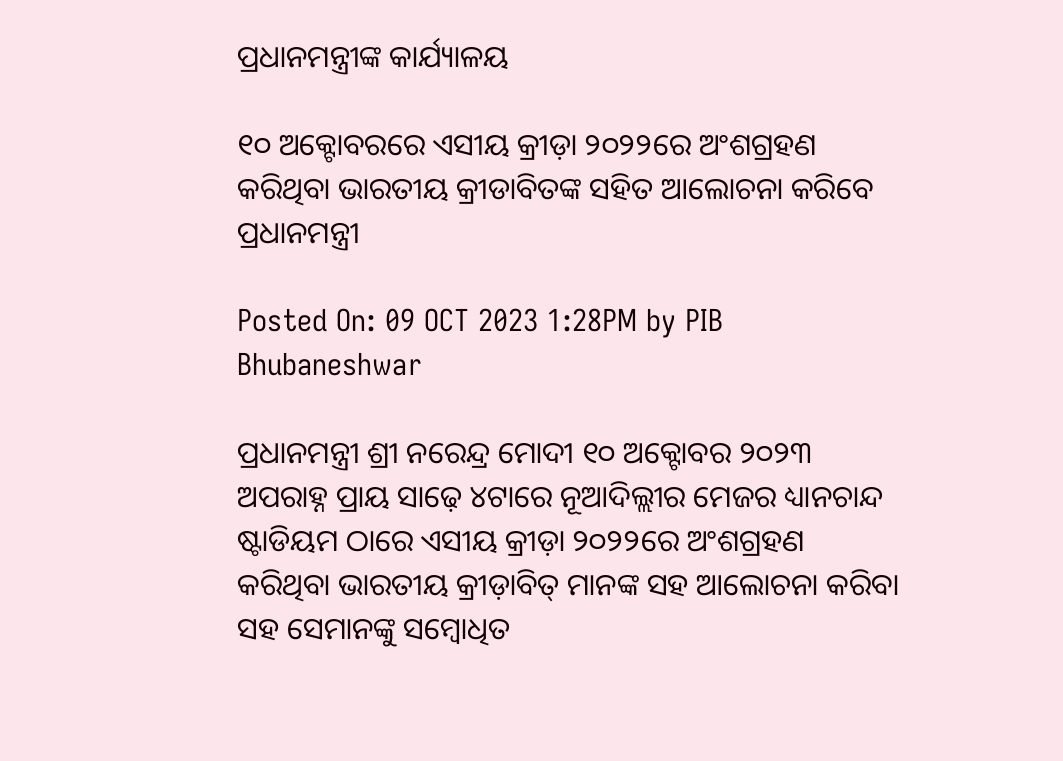ପ୍ରଧାନମନ୍ତ୍ରୀଙ୍କ କାର୍ଯ୍ୟାଳୟ

୧୦ ଅକ୍ଟୋବରରେ ଏସୀୟ କ୍ରୀଡ଼ା ୨୦୨୨ରେ ଅଂଶଗ୍ରହଣ କରିଥିବା ଭାରତୀୟ କ୍ରୀଡାବିତଙ୍କ ସହିତ ଆଲୋଚନା କରିବେ ପ୍ରଧାନମନ୍ତ୍ରୀ

Posted On: 09 OCT 2023 1:28PM by PIB Bhubaneshwar

ପ୍ରଧାନମନ୍ତ୍ରୀ ଶ୍ରୀ ନରେନ୍ଦ୍ର ମୋଦୀ ୧୦ ଅକ୍ଟୋବର ୨୦୨୩ ଅପରାହ୍ନ ପ୍ରାୟ ସାଢ଼େ ୪ଟାରେ ନୂଆଦିଲ୍ଲୀର ମେଜର ଧ୍ୟାନଚାନ୍ଦ ଷ୍ଟାଡିୟମ ଠାରେ ଏସୀୟ କ୍ରୀଡ଼ା ୨୦୨୨ରେ ଅଂଶଗ୍ରହଣ କରିଥିବା ଭାରତୀୟ କ୍ରୀଡ଼ାବିତ୍ ମାନଙ୍କ ସହ ଆଲୋଚନା କରିବା ସହ ସେମାନଙ୍କୁ ସମ୍ବୋଧିତ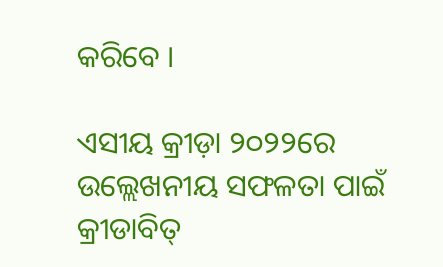କରିବେ ।

ଏସୀୟ କ୍ରୀଡ଼ା ୨୦୨୨ରେ ଉଲ୍ଲେଖନୀୟ ସଫଳତା ପାଇଁ କ୍ରୀଡାବିତ୍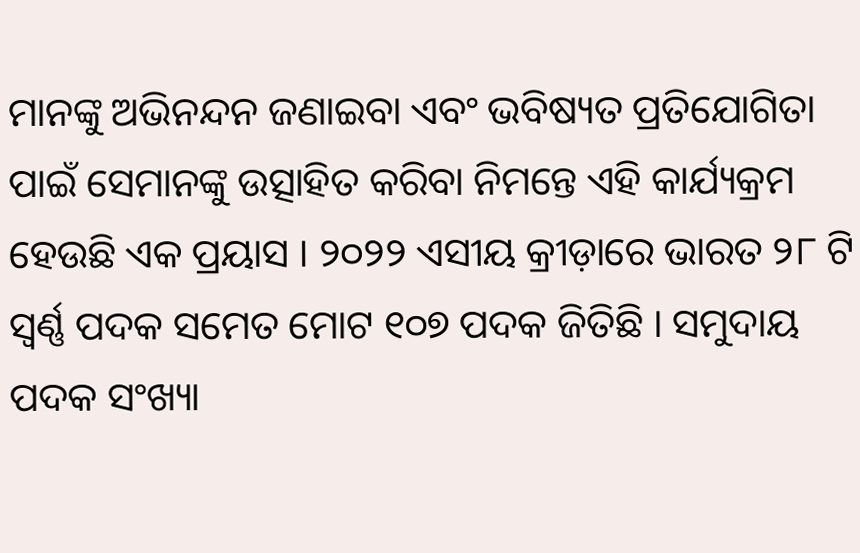ମାନଙ୍କୁ ଅଭିନନ୍ଦନ ଜଣାଇବା ଏବଂ ଭବିଷ୍ୟତ ପ୍ରତିଯୋଗିତା ପାଇଁ ସେମାନଙ୍କୁ ଉତ୍ସାହିତ କରିବା ନିମନ୍ତେ ଏହି କାର୍ଯ୍ୟକ୍ରମ ହେଉଛି ଏକ ପ୍ରୟାସ । ୨୦୨୨ ଏସୀୟ କ୍ରୀଡ଼ାରେ ଭାରତ ୨୮ ଟି ସ୍ୱର୍ଣ୍ଣ ପଦକ ସମେତ ମୋଟ ୧୦୭ ପଦକ ଜିତିଛି । ସମୁଦାୟ ପଦକ ସଂଖ୍ୟା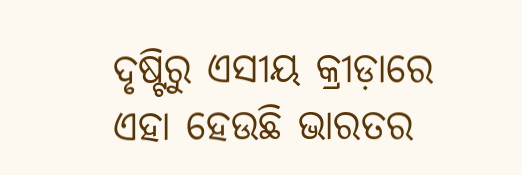ଦୃଷ୍ଟିରୁ ଏସୀୟ କ୍ରୀଡ଼ାରେ ଏହା ହେଉଛି ଭାରତର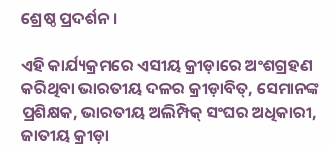ଶ୍ରେଷ୍ଠ ପ୍ରଦର୍ଶନ ।

ଏହି କାର୍ଯ୍ୟକ୍ରମରେ ଏସୀୟ କ୍ରୀଡ଼ାରେ ଅଂଶଗ୍ରହଣ କରିଥିବା ଭାରତୀୟ ଦଳର କ୍ରୀଡ଼ାବିତ୍‌, ସେମାନଙ୍କ ପ୍ରଶିକ୍ଷକ, ଭାରତୀୟ ଅଲିମ୍ପିକ୍ ସଂଘର ଅଧିକାରୀ, ଜାତୀୟ କ୍ରୀଡ଼ା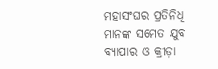ମହାସଂଘର ପ୍ରତିନିଧି ମାନଙ୍କ ସମେତ ଯୁବ ବ୍ୟାପାର ଓ କ୍ରୀଡ଼ା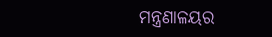ମନ୍ତ୍ରଣାଳୟର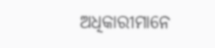ଅଧିକାରୀମାନେ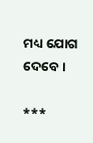ମଧ୍ୟ ଯୋଗ ଦେବେ ।

***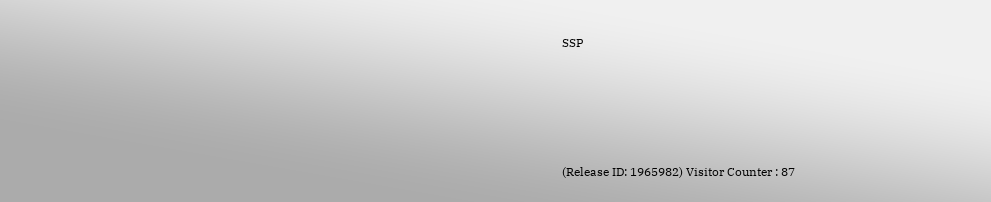SSP





(Release ID: 1965982) Visitor Counter : 87